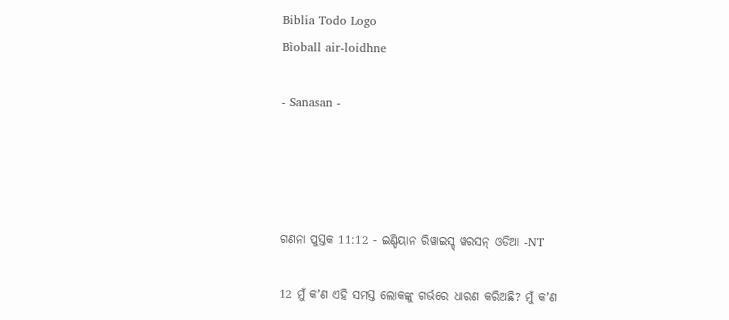Biblia Todo Logo
Bìoball air-loidhne

- Sanasan -




ଗଣନା ପୁସ୍ତକ 11:12 - ଇଣ୍ଡିୟାନ ରିୱାଇସ୍ଡ୍ ୱରସନ୍ ଓଡିଆ -NT

12 ମୁଁ କʼଣ ଏହି ସମସ୍ତ ଲୋକଙ୍କୁ ଗର୍ଭରେ ଧାରଣ କରିଅଛି? ମୁଁ କʼଣ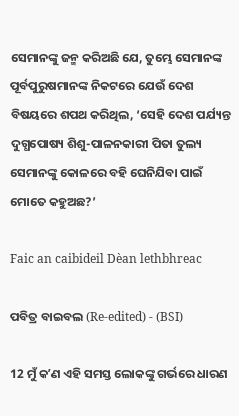ସେମାନଙ୍କୁ ଜନ୍ମ କରିଅଛି ଯେ, ତୁମ୍ଭେ ସେମାନଙ୍କ ପୂର୍ବପୁରୁଷମାନଙ୍କ ନିକଟରେ ଯେଉଁ ଦେଶ ବିଷୟରେ ଶପଥ କରିଥିଲ, ‘ସେହି ଦେଶ ପର୍ଯ୍ୟନ୍ତ ଦୁଗ୍ଧପୋଷ୍ୟ ଶିଶୁ-ପାଳନକାରୀ ପିତା ତୁଲ୍ୟ ସେମାନଙ୍କୁ କୋଳରେ ବହି ଘେନିଯିବା ପାଇଁ ମୋତେ କହୁଅଛ?’

Faic an caibideil Dèan lethbhreac

ପବିତ୍ର ବାଇବଲ (Re-edited) - (BSI)

12 ମୁଁ କʼଣ ଏହି ସମସ୍ତ ଲୋକଙ୍କୁ ଗର୍ଭରେ ଧାରଣ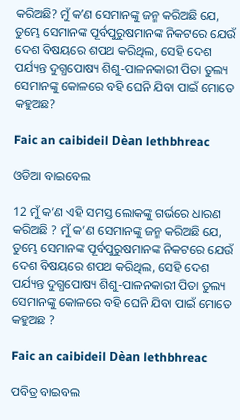କରିଅଛି? ମୁଁ କʼଣ ସେମାନଙ୍କୁ ଜନ୍ମ କରିଅଛି ଯେ, ତୁମ୍ଭେ ସେମାନଙ୍କ ପୂର୍ବପୁରୁଷମାନଙ୍କ ନିକଟରେ ଯେଉଁ ଦେଶ ବିଷୟରେ ଶପଥ କରିଥିଲ, ସେହି ଦେଶ ପର୍ଯ୍ୟନ୍ତ ଦୁଗ୍ଧପୋଷ୍ୟ ଶିଶୁ-ପାଳନକାରୀ ପିତା ତୁଲ୍ୟ ସେମାନଙ୍କୁ କୋଳରେ ବହି ଘେନି ଯିବା ପାଇଁ ମୋତେ କହୁଅଛ?

Faic an caibideil Dèan lethbhreac

ଓଡିଆ ବାଇବେଲ

12 ମୁଁ କ’ଣ ଏହି ସମସ୍ତ ଲୋକଙ୍କୁ ଗର୍ଭରେ ଧାରଣ କରିଅଛି ? ମୁଁ କ’ଣ ସେମାନଙ୍କୁ ଜନ୍ମ କରିଅଛି ଯେ, ତୁମ୍ଭେ ସେମାନଙ୍କ ପୂର୍ବପୁରୁଷମାନଙ୍କ ନିକଟରେ ଯେଉଁ ଦେଶ ବିଷୟରେ ଶପଥ କରିଥିଲ, ସେହି ଦେଶ ପର୍ଯ୍ୟନ୍ତ ଦୁଗ୍ଧପୋଷ୍ୟ ଶିଶୁ-ପାଳନକାରୀ ପିତା ତୁଲ୍ୟ ସେମାନଙ୍କୁ କୋଳରେ ବହି ଘେନି ଯିବା ପାଇଁ ମୋତେ କହୁଅଛ ?

Faic an caibideil Dèan lethbhreac

ପବିତ୍ର ବାଇବଲ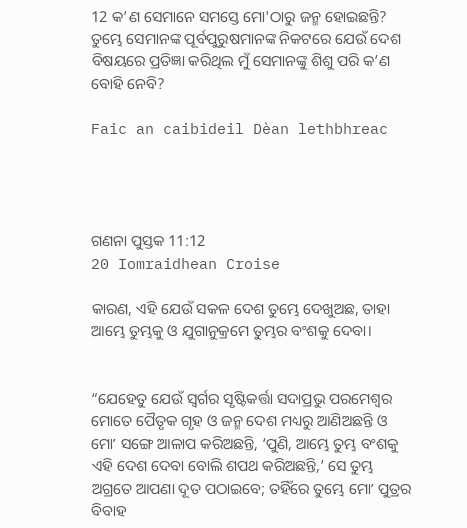12 କ’ଣ ସେମାନେ ସମସ୍ତେ ମୋ'ଠାରୁ ଜନ୍ମ ହୋଇଛନ୍ତି? ତୁମ୍ଭେ ସେମାନଙ୍କ ପୂର୍ବପୁରୁଷମାନଙ୍କ ନିକଟରେ ଯେଉଁ ଦେଶ ବିଷୟରେ ପ୍ରତିଜ୍ଞା କରିଥିଲ ମୁଁ ସେମାନଙ୍କୁ ଶିଶୁ ପରି କ’ଣ ବୋହି ନେବି?

Faic an caibideil Dèan lethbhreac




ଗଣନା ପୁସ୍ତକ 11:12
20 Iomraidhean Croise

କାରଣ, ଏହି ଯେଉଁ ସକଳ ଦେଶ ତୁମ୍ଭେ ଦେଖୁଅଛ, ତାହା ଆମ୍ଭେ ତୁମ୍ଭକୁ ଓ ଯୁଗାନୁକ୍ରମେ ତୁମ୍ଭର ବଂଶକୁ ଦେବା।


“ଯେହେତୁ ଯେଉଁ ସ୍ୱର୍ଗର ସୃଷ୍ଟିକର୍ତ୍ତା ସଦାପ୍ରଭୁ ପରମେଶ୍ୱର ମୋତେ ପୈତୃକ ଗୃହ ଓ ଜନ୍ମ ଦେଶ ମଧ୍ୟରୁ ଆଣିଅଛନ୍ତି ଓ ମୋʼ ସଙ୍ଗେ ଆଳାପ କରିଅଛନ୍ତି, ‘ପୁଣି, ଆମ୍ଭେ ତୁମ୍ଭ ବଂଶକୁ ଏହି ଦେଶ ଦେବା ବୋଲି ଶପଥ କରିଅଛନ୍ତି,’ ସେ ତୁମ୍ଭ ଅଗ୍ରତେ ଆପଣା ଦୂତ ପଠାଇବେ; ତହିଁରେ ତୁମ୍ଭେ ମୋʼ ପୁତ୍ରର ବିବାହ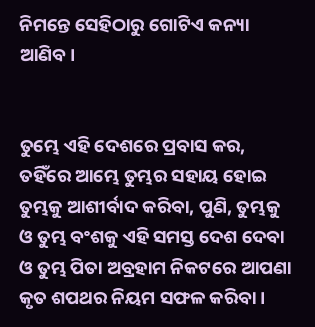ନିମନ୍ତେ ସେହିଠାରୁ ଗୋଟିଏ କନ୍ୟା ଆଣିବ।


ତୁମ୍ଭେ ଏହି ଦେଶରେ ପ୍ରବାସ କର, ତହିଁରେ ଆମ୍ଭେ ତୁମ୍ଭର ସହାୟ ହୋଇ ତୁମ୍ଭକୁ ଆଶୀର୍ବାଦ କରିବା, ପୁଣି, ତୁମ୍ଭକୁ ଓ ତୁମ୍ଭ ବଂଶକୁ ଏହି ସମସ୍ତ ଦେଶ ଦେବା ଓ ତୁମ୍ଭ ପିତା ଅବ୍ରହାମ ନିକଟରେ ଆପଣା କୃତ ଶପଥର ନିୟମ ସଫଳ କରିବା।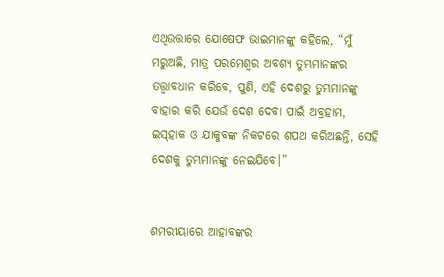ଏଥିଉତ୍ତାରେ ଯୋଷେଫ ଭାଇମାନଙ୍କୁ କହିଲେ, “ମୁଁ ମରୁଅଛି, ମାତ୍ର ପରମେଶ୍ୱର ଅବଶ୍ୟ ତୁମ୍ଭମାନଙ୍କର ତତ୍ତ୍ୱାବଧାନ କରିବେ, ପୁଣି, ଏହି ଦେଶରୁ ତୁମ୍ଭମାନଙ୍କୁ ବାହାର କରି ଯେଉଁ ଦେଶ ଦେବା ପାଇଁ ଅବ୍ରହାମ, ଇସ୍‌ହାକ ଓ ଯାକୁବଙ୍କ ନିକଟରେ ଶପଥ କରିଅଛନ୍ତି, ସେହି ଦେଶକୁ ତୁମ୍ଭମାନଙ୍କୁ ନେଇଯିବେ।”


ଶମରୀୟାରେ ଆହାବଙ୍କର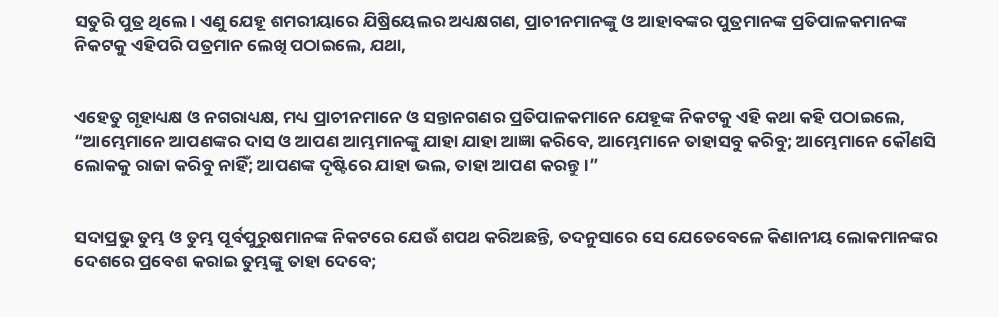ସତୁରି ପୁତ୍ର ଥିଲେ। ଏଣୁ ଯେହୂ ଶମରୀୟାରେ ଯିଷ୍ରିୟେଲର ଅଧ୍ୟକ୍ଷଗଣ, ପ୍ରାଚୀନମାନଙ୍କୁ ଓ ଆହାବଙ୍କର ପୁତ୍ରମାନଙ୍କ ପ୍ରତିପାଳକମାନଙ୍କ ନିକଟକୁ ଏହିପରି ପତ୍ରମାନ ଲେଖି ପଠାଇଲେ, ଯଥା,


ଏହେତୁ ଗୃହାଧ୍ୟକ୍ଷ ଓ ନଗରାଧ୍ୟକ୍ଷ, ମଧ୍ୟ ପ୍ରାଚୀନମାନେ ଓ ସନ୍ତାନଗଣର ପ୍ରତିପାଳକମାନେ ଯେହୂଙ୍କ ନିକଟକୁ ଏହି କଥା କହି ପଠାଇଲେ, “ଆମ୍ଭେମାନେ ଆପଣଙ୍କର ଦାସ ଓ ଆପଣ ଆମ୍ଭମାନଙ୍କୁ ଯାହା ଯାହା ଆଜ୍ଞା କରିବେ, ଆମ୍ଭେମାନେ ତାହାସବୁ କରିବୁ; ଆମ୍ଭେମାନେ କୌଣସି ଲୋକକୁ ରାଜା କରିବୁ ନାହିଁ; ଆପଣଙ୍କ ଦୃଷ୍ଟିରେ ଯାହା ଭଲ, ତାହା ଆପଣ କରନ୍ତୁ।”


ସଦାପ୍ରଭୁ ତୁମ୍ଭ ଓ ତୁମ୍ଭ ପୂର୍ବପୁରୁଷମାନଙ୍କ ନିକଟରେ ଯେଉଁ ଶପଥ କରିଅଛନ୍ତି, ତଦନୁସାରେ ସେ ଯେତେବେଳେ କିଣାନୀୟ ଲୋକମାନଙ୍କର ଦେଶରେ ପ୍ରବେଶ କରାଇ ତୁମ୍ଭଙ୍କୁ ତାହା ଦେବେ;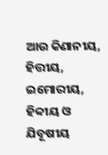ଆଉ କିଣାନୀୟ, ହିତ୍ତୀୟ, ଇମୋରୀୟ, ହିବ୍ବୀୟ ଓ ଯିବୂଷୀୟ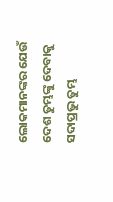ଲୋକମାନଙ୍କର ଯେଉଁ ଦେଶ ତୁମ୍ଭଙ୍କୁ ଦେବାକୁ ସଦାପ୍ରଭୁ ତୁମ୍ଭ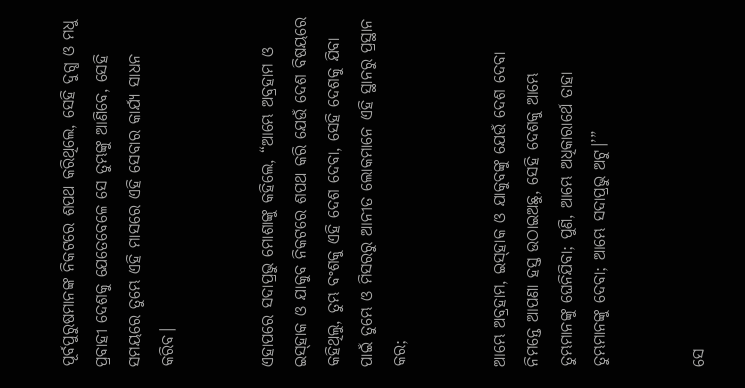ପୂର୍ବପୁରୁଷମାନଙ୍କ ନିକଟରେ ଶପଥ କରିଥିଲେ, ସେହି ଦୁଗ୍ଧ ଓ ମଧୁ ପ୍ରବାହୀ ଦେଶକୁ ଯେତେବେଳେ ସେ ତୁମ୍ଭଙ୍କୁ ଆଣିବେ, ସେହି ସମୟରେ ତୁମ୍ଭେ ଏହି ମାସରେ ଏହି ସେବାର କାର୍ଯ୍ୟ ସାଧନ କରିବ।


ଏହାପରେ ସଦାପ୍ରଭୁ ମୋଶାଙ୍କୁ କହିଲେ, “ଆମ୍ଭେ ଅବ୍ରହାମ ଓ ଇସ୍‌ହାକ ଓ ଯାକୁବ ନିକଟରେ ଶପଥ କରି ଯେଉଁ ଦେଶ ବିଷୟରେ କହିଥିଲୁ, ତୁମ୍ଭ ବଂଶକୁ ଏହି ଦେଶ ଦେବା, ସେହି ଦେଶକୁ ଯିବା ପାଇଁ ତୁମ୍ଭେ ଓ ମିସରରୁ ଆନୀତ ଲୋକମାନେ ଏହି ସ୍ଥାନରୁ ପ୍ରସ୍ଥାନ କର;


ଆମ୍ଭେ ଅବ୍ରହାମ, ଇସ୍‌ହାକ ଓ ଯାକୁବଙ୍କୁ ଯେଉଁ ଦେଶ ଦେବା ନିମନ୍ତେ ଆପଣା ହସ୍ତ ଉଠାଇଅଛୁ, ସେହି ଦେଶକୁ ଆମ୍ଭେ ତୁମ୍ଭମାନଙ୍କୁ ଘେନିଯିବା; ପୁଣି, ଆମ୍ଭେ ଅଧିକାରାର୍ଥେ ତାହା ତୁମ୍ଭମାନଙ୍କୁ ଦେବା; ଆମ୍ଭେ ସଦାପ୍ରଭୁ ଅଟୁ।’”


ସେ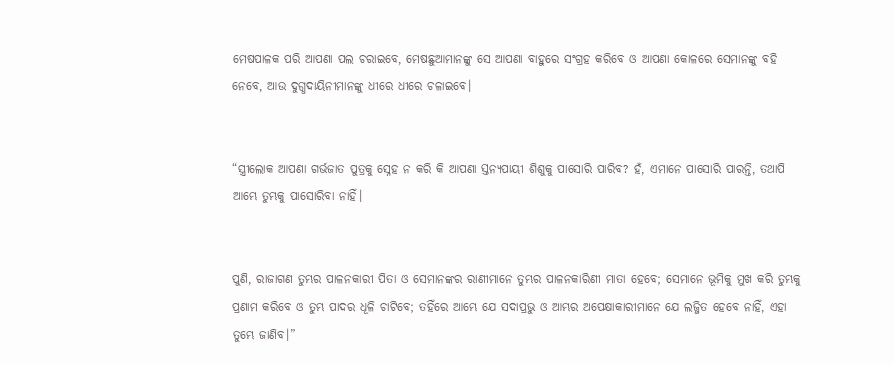ମେଷପାଳକ ପରି ଆପଣା ପଲ ଚରାଇବେ, ମେଷଛୁଆମାନଙ୍କୁ ସେ ଆପଣା ବାହୁରେ ସଂଗ୍ରହ କରିବେ ଓ ଆପଣା କୋଳରେ ସେମାନଙ୍କୁ ବହି ନେବେ, ଆଉ ଦୁଗ୍ଧଦାୟିନୀମାନଙ୍କୁ ଧୀରେ ଧୀରେ ଚଳାଇବେ।


“ସ୍ତ୍ରୀଲୋକ ଆପଣା ଗର୍ଭଜାତ ପୁତ୍ରକୁ ସ୍ନେହ ନ କରି କି ଆପଣା ସ୍ତନ୍ୟପାୟୀ ଶିଶୁକୁ ପାସୋରି ପାରିବ? ହଁ, ଏମାନେ ପାସୋରି ପାରନ୍ତି, ତଥାପି ଆମ୍ଭେ ତୁମ୍ଭକୁ ପାସୋରିବା ନାହିଁ।


ପୁଣି, ରାଜାଗଣ ତୁମ୍ଭର ପାଳନକାରୀ ପିତା ଓ ସେମାନଙ୍କର ରାଣୀମାନେ ତୁମ୍ଭର ପାଳନକାରିଣୀ ମାତା ହେବେ; ସେମାନେ ଭୂମିକୁ ମୁଖ କରି ତୁମ୍ଭକୁ ପ୍ରଣାମ କରିବେ ଓ ତୁମ୍ଭ ପାଦର ଧୂଳି ଚାଟିବେ; ତହିଁରେ ଆମ୍ଭେ ଯେ ସଦାପ୍ରଭୁ ଓ ଆମ୍ଭର ଅପେକ୍ଷାକାରୀମାନେ ଯେ ଲଜ୍ଜିତ ହେବେ ନାହିଁ, ଏହା ତୁମ୍ଭେ ଜାଣିବ।”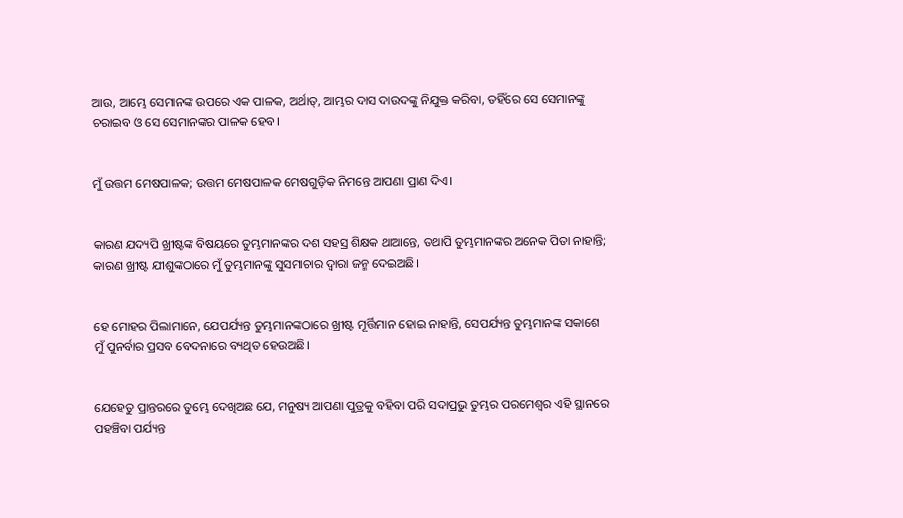ଆଉ, ଆମ୍ଭେ ସେମାନଙ୍କ ଉପରେ ଏକ ପାଳକ, ଅର୍ଥାତ୍‍, ଆମ୍ଭର ଦାସ ଦାଉଦଙ୍କୁ ନିଯୁକ୍ତ କରିବା, ତହିଁରେ ସେ ସେମାନଙ୍କୁ ଚରାଇବ ଓ ସେ ସେମାନଙ୍କର ପାଳକ ହେବ।


ମୁଁ ଉତ୍ତମ ମେଷପାଳକ; ଉତ୍ତମ ମେଷପାଳକ ମେଷଗୁଡ଼ିକ ନିମନ୍ତେ ଆପଣା ପ୍ରାଣ ଦିଏ।


କାରଣ ଯଦ୍ୟପି ଖ୍ରୀଷ୍ଟଙ୍କ ବିଷୟରେ ତୁମ୍ଭମାନଙ୍କର ଦଶ ସହସ୍ର ଶିକ୍ଷକ ଥାଆନ୍ତେ, ତଥାପି ତୁମ୍ଭମାନଙ୍କର ଅନେକ ପିତା ନାହାନ୍ତି; କାରଣ ଖ୍ରୀଷ୍ଟ ଯୀଶୁଙ୍କଠାରେ ମୁଁ ତୁମ୍ଭମାନଙ୍କୁ ସୁସମାଚାର ଦ୍ୱାରା ଜନ୍ମ ଦେଇଅଛି।


ହେ ମୋହର ପିଲାମାନେ, ଯେପର୍ଯ୍ୟନ୍ତ ତୁମ୍ଭମାନଙ୍କଠାରେ ଖ୍ରୀଷ୍ଟ ମୂର୍ତ୍ତିମାନ ହୋଇ ନାହାନ୍ତି, ସେପର୍ଯ୍ୟନ୍ତ ତୁମ୍ଭମାନଙ୍କ ସକାଶେ ମୁଁ ପୁନର୍ବାର ପ୍ରସବ ବେଦନାରେ ବ୍ୟଥିତ ହେଉଅଛି।


ଯେହେତୁ ପ୍ରାନ୍ତରରେ ତୁମ୍ଭେ ଦେଖିଅଛ ଯେ, ମନୁଷ୍ୟ ଆପଣା ପୁତ୍ରକୁ ବହିବା ପରି ସଦାପ୍ରଭୁ ତୁମ୍ଭର ପରମେଶ୍ୱର ଏହି ସ୍ଥାନରେ ପହଞ୍ଚିବା ପର୍ଯ୍ୟନ୍ତ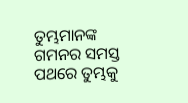ତୁମ୍ଭମାନଙ୍କ ଗମନର ସମସ୍ତ ପଥରେ ତୁମ୍ଭକୁ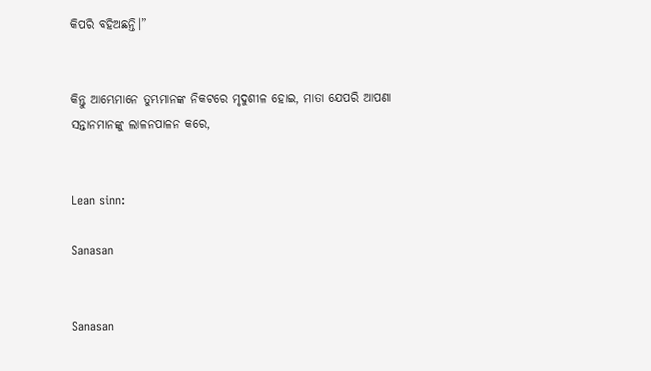କିପରି ବହିଅଛନ୍ତି।”


କିନ୍ତୁ ଆମ୍ଭେମାନେ ତୁମ୍ଭମାନଙ୍କ ନିକଟରେ ମୃଦୁଶୀଳ ହୋଇ, ମାତା ଯେପରି ଆପଣା ସନ୍ତାନମାନଙ୍କୁ ଲାଳନପାଳନ କରେ,


Lean sinn:

Sanasan


Sanasan